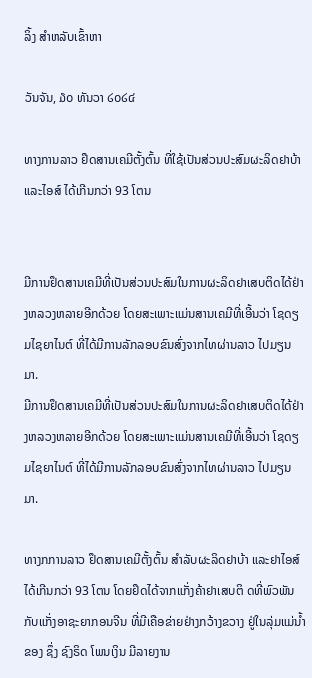ລິ້ງ ສຳຫລັບເຂົ້າຫາ

ວັນຈັນ, ໓໐ ທັນວາ ໒໐໒໔

ທາງການລາວ ຢຶດສານເຄມີຕັ້ງຕົ້ນ ທີ່ໃຊ້ເປັນສ່ວນປະສົມຜະລິດຢາບ້າ ແລະໄອສ໌ ໄດ້ເກີນກວ່າ 93 ໂຕນ


ມີການຢຶດສານເຄມີທີ່ເປັນສ່ວນປະສົມໃນການຜະລິດຢາເສບຕິດໄດ້ຢ່າງຫລວງຫລາຍອີກດ້ວຍ ໂດຍສະເພາະແມ່ນສານເຄມີທີ່ເອີ້ນວ່າ ໂຊດຽມໄຊຍາໄນຕ໌ ທີ່ໄດ້ມີການລັກລອບຂົນສົ່ງຈາກໄທຜ່ານລາວ ໄປມຽນມາ.
ມີການຢຶດສານເຄມີທີ່ເປັນສ່ວນປະສົມໃນການຜະລິດຢາເສບຕິດໄດ້ຢ່າງຫລວງຫລາຍອີກດ້ວຍ ໂດຍສະເພາະແມ່ນສານເຄມີທີ່ເອີ້ນວ່າ ໂຊດຽມໄຊຍາໄນຕ໌ ທີ່ໄດ້ມີການລັກລອບຂົນສົ່ງຈາກໄທຜ່ານລາວ ໄປມຽນມາ.

ທາງກການລາວ ຢຶດສານເຄມີຕັ້ງຕົ້ນ ສຳລັບຜະລິດຢາບ້າ ແລະຢາໄອສ໌ ໄດ້ເກີນກວ່າ 93 ໂຕນ ໂດຍຢຶດໄດ້ຈາກແກັ່ງຄ້າຢາເສບຕິ ດທີ່ພົວພັນກັບແກັ່ງອາຊະຍາກອນຈີນ ທີ່ມີເຄືອຂ່າຍຢ່າງກວ້າງຂວາງ ຢູ່ໃນລຸ່ມແມ່ນ້ຳຂອງ ຊຶ່ງ ຊົງຣິດ ໂພນເງິນ ມີລາຍງານ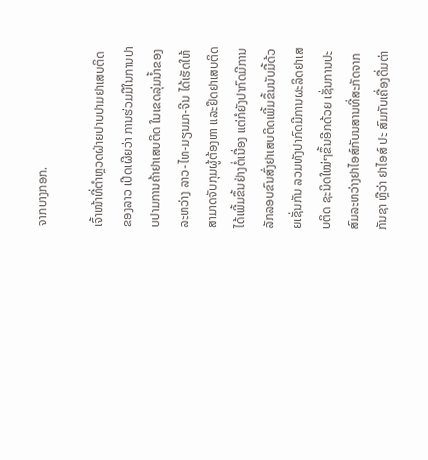ຈາກບາງກອກ.

ເຈົ້າໜ້າທີ່ຕຳຫຼວດຝ່າຍປາບປາມຢາເສບຕິດຂອງລາວ ເປີດເຜີຍວ່າ ການຮ່ວມມືໃນການປາບປາມການຄ້າຢາເສບຕິດ ໃນເຂດລຸ່ມນ້ຳຂອງ ລະຫວ່າງ ລາວ-ໄທ-ມຽນມາ-ຈີນ ໄດ້ເຮັດໃຫ້ສາມາດຈັບກຸມຜູ້ຕ້ອງຫາ ແລະຢຶດຢາເສບຕິດໄດ້ເພີ້ມຂຶ້ນຢ່າງຕໍ່ເນື່ອງ ແຕ່ກໍຍັງປາກົດມີການລັກລອບຂົນສົ່ງຢາເສບຕິດເພີ້ມຂຶ້ນນັບມື້ດ້ວຍເຊັ່ນກັນ ລວມທັງປາກົດມີການຜະລິດຢາເສບຕິດ ຊະນິດໃໝ່ໆຂຶ້ນອີກດ້ວຍ ເຊັ່ນການປະສົມລະຫວ່າງຢາໄອສ໌ກັບນສານທີ່ສະກັດຈາກກັນຊາ ຫຼືວ່າ ຢາໄອສ໌ ປະ ສົມກັບເຄື່ອງດື່ມຕ່າ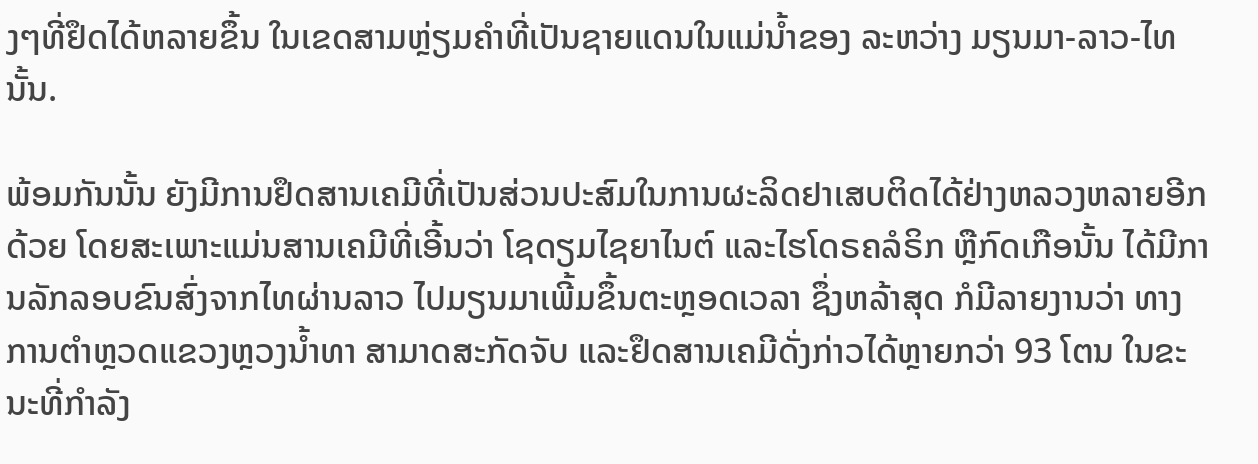ງໆທີ່ຢຶດໄດ້ຫລາຍຂຶ້ນ ໃນເຂດສາມຫຼ່ຽມຄຳທີ່ເປັນຊາຍແດນໃນແມ່ນ້ຳຂອງ ລະຫວ່າງ ມຽນມາ-ລາວ-ໄທນັ້ນ.

ພ້ອມກັນນັ້ນ ຍັງມີການຢຶດສານເຄມີທີ່ເປັນສ່ວນປະສົມໃນການຜະລິດຢາເສບຕິດໄດ້ຢ່າງຫລວງຫລາຍອີກດ້ວຍ ໂດຍສະເພາະແມ່ນສານເຄມີທີ່ເອີ້ນວ່າ ໂຊດຽມໄຊຍາໄນຕ໌ ແລະໄຮໂດຣຄລໍຣິກ ຫຼືກົດເກືອນັ້ນ ໄດ້ມີການລັກລອບຂົນສົ່ງຈາກໄທຜ່ານລາວ ໄປມຽນມາເພີ້ມຂຶ້ນຕະຫຼອດເວລາ ຊຶ່ງຫລ້າສຸດ ກໍມີລາຍງານວ່າ ທາງການຕຳຫຼວດແຂວງຫຼວງນ້ຳທາ ສາມາດສະກັດຈັບ ແລະຢຶດສານເຄມີດັ່ງກ່າວໄດ້ຫຼາຍກວ່າ 93 ໂຕນ ໃນຂະນະທີ່ກຳລັງ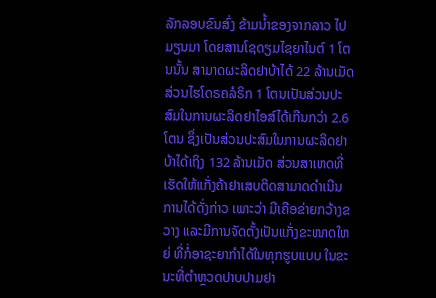ລັກລອບຂົນສົ່ງ ຂ້າມນ້ຳຂອງຈາກລາວ ໄປມຽນມາ ໂດຍສານໂຊດຽມໄຊຍາໄນຕ໌ 1 ໂຕນນັ້ນ ສາມາດຜະລິດຢາບ້າໄດ້ 22 ລ້ານເມັດ ສ່ວນໄຮໂດຣຄລໍຣິກ 1 ໂຕນເປັນສ່ວນປະສົມໃນການຜະລິດຢາໄອສ໌ໄດ້ເກີນກວ່າ 2.6 ໂຕນ ຊຶ່ງເປັນສ່ວນປະສົມໃນການຜະລິດຢາບ້າໄດ້ເຖິງ 132 ລ້ານເມັດ ສ່ວນສາເຫດທີ່ເຮັດໃຫ້ແກັ່ງຄ້າຢາເສບຕິດສາມາດດຳເນີນການໄດ້ດັ່ງກ່າວ ເພາະວ່າ ມີເຄືອຂ່າຍກວ້າງຂວາງ ແລະມີການຈັດຕັ້ງເປັນແກັ່ງຂະໜາດໃຫຍ່ ທີ່ກໍ່ອາຊະຍາກຳໄດ້ໃນທຸກຮູບແບບ ໃນຂະນະທີ່ຕຳຫຼວດປາບປາມຢາ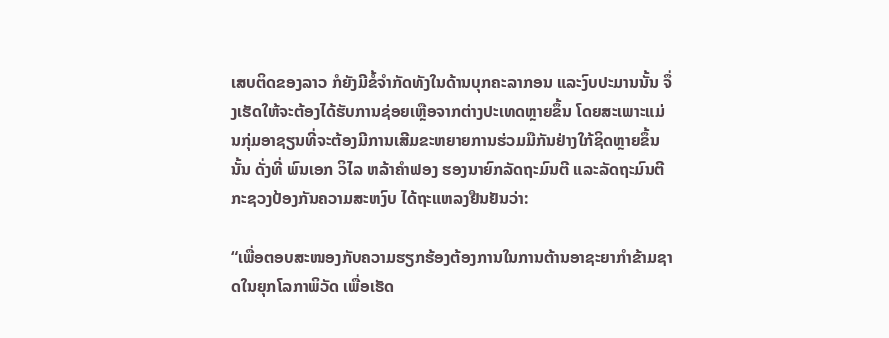ເສບຕິດຂອງລາວ ກໍຍັງມີຂໍ້ຈຳກັດທັງໃນດ້ານບຸກຄະລາກອນ ແລະງົບປະມານນັ້ນ ຈຶ່ງເຮັດໃຫ້ຈະຕ້ອງໄດ້ຮັບການຊ່ອຍເຫຼືອຈາກຕ່າງປະເທດຫຼາຍຂຶ້ນ ໂດຍສະເພາະແມ່ນກຸ່ມອາຊຽນທີ່ຈະຕ້ອງມີການເສີມຂະຫຍາຍການຮ່ວມມືກັນຢ່າງໃກ້ຊິດຫຼາຍຂຶ້ນນັ້ນ ດັ່ງທີ່ ພົນເອກ ວິໄລ ຫລ້າຄຳຟອງ ຮອງນາຍົກລັດຖະມົນຕີ ແລະລັດຖະມົນຕີກະຊວງປ້ອງກັນຄວາມສະຫງົບ ໄດ້ຖະແຫລງຢືນຢັນວ່າ:

“ເພື່ອຕອບສະໜອງກັບຄວາມຮຽກຮ້ອງຕ້ອງການໃນການຕ້ານອາຊະຍາກຳຂ້າມຊາດໃນຍຸກໂລກາພິວັດ ເພື່ອເຮັດ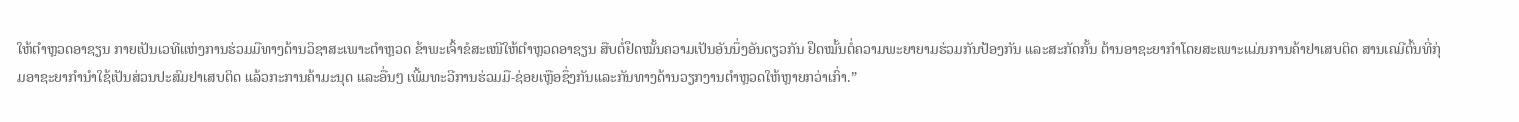ໃຫ້ຕຳຫຼວດອາຊຽນ ກາຍເປັນເວທີແຫ່ງການຮ່ວມມືທາງດ້ານວິຊາສະເພາະຕຳຫຼວດ ຂ້າພະເຈົ້າຂໍສະເໜີໃຫ້ຕຳຫຼວດອາຊຽນ ສືບຕໍ່ຢຶດໝັ້ນຄວາມເປັນອັນນຶ່ງອັນດຽວກັນ ຢຶດໝັ້ນຕໍ່ຄວາມພະຍາຍາມຮ່ວມກັນປ້ອງກັນ ແລະສະກັດກັ້ນ ຕ້ານອາຊະຍາກຳໂດຍສະເພາະແມ່ນການຄ້າຢາເສບຕິດ ສານເຄມີຕົ້ນທີ່ກຸ່ມອາຊະຍາກຳນຳໃຊ້ເປັນສ່ວນປະສົມຢາເສບຕິດ ແລ້ວກະການຄ້າມະນຸດ ແລະອື່ນໆ ເພີ້ມທະວີການຮ່ວມມື-ຊ່ອຍເຫຼືອຊຶ່ງກັນແລະກັນທາງດ້ານວຽກງານຕຳຫຼວດໃຫ້ຫຼາຍກວ່າເກົ່າ.”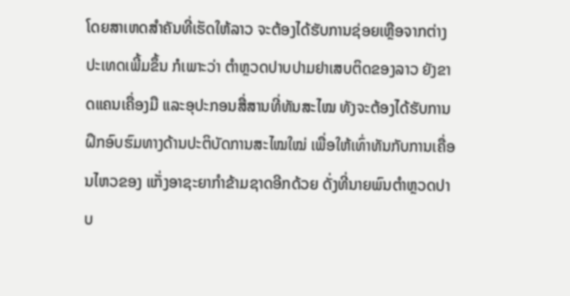ໂດຍສາເຫດສຳຄັນທີ່ເຮັດໃຫ້ລາວ ຈະຕ້ອງໄດ້ຮັບການຊ່ອຍເຫຼືອຈາກຕ່າງປະເທດເພີ້ມຂຶ້ນ ກໍເພາະວ່າ ຕຳຫຼວດປາບປາມຢາເສບຕິດຂອງລາວ ຍັງຂາດແຄນເຄື່ອງມື ແລະອຸປະກອນສື່ສານທີ່ທັນສະໄໝ ທັງຈະຕ້ອງໄດ້ຮັບການຝຶກອົບຮົມທາງດ້ານປະຕິບັດການສະໄໝໃໝ່ ເພື່ອໃຫ້ເທົ່າທັນກັບການເຄື່ອນໄຫວຂອງ ແກັ່ງອາຊະຍາກຳຂ້າມຊາດອີກດ້ວຍ ດັ່ງທີ່ນາຍພົນຕຳຫຼວດປາບ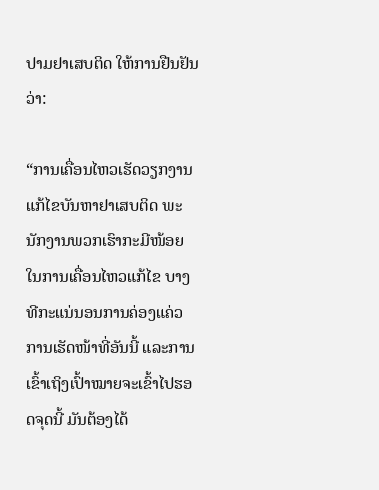ປາມຢາເສບຕິດ ໃຫ້ການຢືນຢັນວ່າ:

“ການເຄື່ອນໄຫວເຮັດວຽກງານແກ້ໄຂບັນຫາຢາເສບຕິດ ພະນັກງານພວກເຮົາກະມີໜ້ອຍ ໃນການເຄື່ອນໄຫວແກ້ໄຂ ບາງທີກະແນ່ນອນການຄ່ອງແຄ່ວ ການເຮັດໜ້າທີ່ອັນນີ້ ແລະການເຂົ້າເຖິງເປົ້າໝາຍຈະເຂົ້າໄປຮອດຈຸດນີ້ ມັນຕ້ອງໄດ້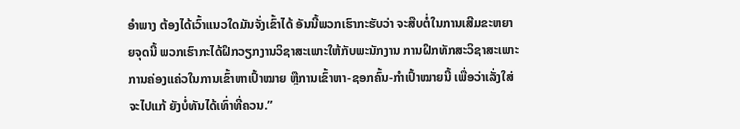ອຳພາງ ຕ້ອງໄດ້ເວົ້າແນວໃດມັນຈັ່ງເຂົ້າໄດ້ ອັນນີ້ພວກເຮົາກະຮັບວ່າ ຈະສືບຕໍ່ໃນການເສີມຂະຫຍາຍຈຸດນີ້ ພວກເຮົາກະໄດ້ຝຶກວຽກງານວິຊາສະເພາະໃຫ້ກັບພະນັກງານ ການຝຶກທັກສະວິຊາສະເພາະ ການຄ່ອງແຄ່ວໃນການເຂົ້າຫາເປົ້າໝາຍ ຫຼືການເຂົ້າຫາ-ຊອກຄົ້ນ-ກຳເປົ້າໝາຍນີ້ ເພື່ອວ່າເລັ່ງໃສ່ຈະໄປແກ້ ຍັງບໍ່ທັນໄດ້ເທົ່າທີ່ຄວນ.”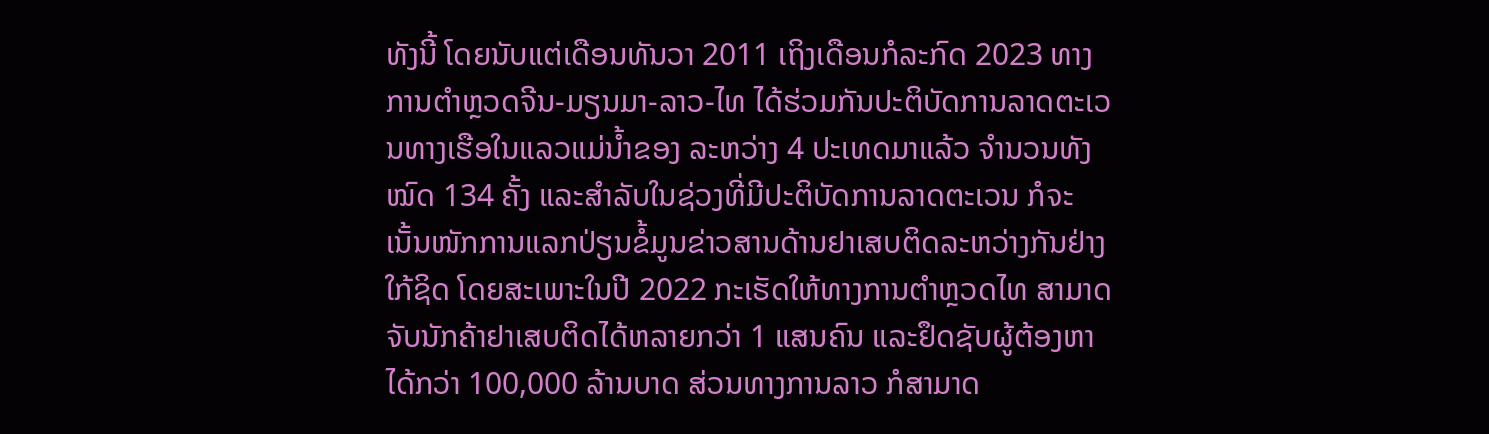ທັງນີ້ ໂດຍນັບແຕ່ເດືອນທັນວາ 2011 ເຖິງເດືອນກໍລະກົດ 2023 ທາງການຕຳຫຼວດຈີນ-ມຽນມາ-ລາວ-ໄທ ໄດ້ຮ່ວມກັນປະຕິບັດການລາດຕະເວນທາງເຮືອໃນແລວແມ່ນ້ຳຂອງ ລະຫວ່າງ 4 ປະເທດມາແລ້ວ ຈຳນວນທັງໝົດ 134 ຄັ້ງ ແລະສຳລັບໃນຊ່ວງທີ່ມີປະຕິບັດການລາດຕະເວນ ກໍຈະເນັ້ນໜັກການແລກປ່ຽນຂໍ້ມູນຂ່າວສານດ້ານຢາເສບຕິດລະຫວ່າງກັນຢ່າງໃກ້ຊິດ ໂດຍສະເພາະໃນປີ 2022 ກະເຮັດໃຫ້ທາງການຕຳຫຼວດໄທ ສາມາດຈັບນັກຄ້າຢາເສບຕິດໄດ້ຫລາຍກວ່າ 1 ແສນຄົນ ແລະຢຶດຊັບຜູ້ຕ້ອງຫາໄດ້ກວ່າ 100,000 ລ້ານບາດ ສ່ວນທາງການລາວ ກໍສາມາດ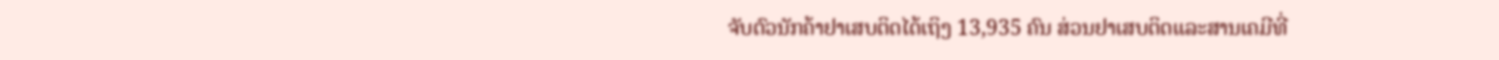ຈັບຕົວນັກຄ້າຢາເສບຕິດໄດ້ເຖິງ 13,935 ຄົນ ສ່ວນຢາເສບຕິດແລະສານເຄມີທີ່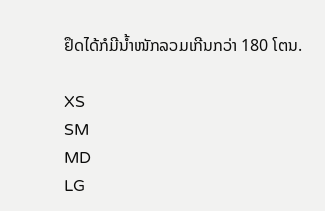ຢຶດໄດ້ກໍມີນ້ຳໜັກລວມເກີນກວ່າ 180 ໂຕນ.

XS
SM
MD
LG